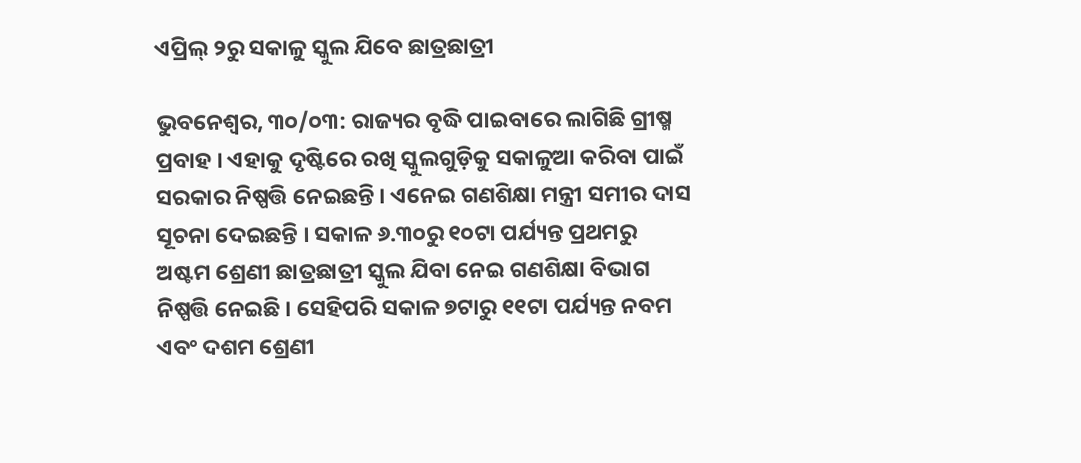ଏପ୍ରିଲ୍‌ ୨ରୁ ସକାଳୁ ସ୍କୁଲ ଯିବେ ଛାତ୍ରଛାତ୍ରୀ

ଭୁବନେଶ୍ୱର, ୩୦/୦୩: ରାଜ୍ୟର ବୃଦ୍ଧି ପାଇବାରେ ଲାଗିଛି ଗ୍ରୀଷ୍ମ ପ୍ରବାହ । ଏହାକୁ ଦୃଷ୍ଟିରେ ରଖି ସ୍କୁଲଗୁଡ଼ିକୁ ସକାଳୁଆ କରିବା ପାଇଁ ସରକାର ନିଷ୍ପତ୍ତି ନେଇଛନ୍ତି । ଏନେଇ ଗଣଶିକ୍ଷା ମନ୍ତ୍ରୀ ସମୀର ଦାସ ସୂଚନା ଦେଇଛନ୍ତି । ସକାଳ ୬.୩୦ରୁ ୧୦ଟା ପର୍ଯ୍ୟନ୍ତ ପ୍ରଥମରୁ ଅଷ୍ଟମ ଶ୍ରେଣୀ ଛାତ୍ରଛାତ୍ରୀ ସ୍କୁଲ ଯିବା ନେଇ ଗଣଶିକ୍ଷା ବିଭାଗ ନିଷ୍ପତ୍ତି ନେଇଛି । ସେହିପରି ସକାଳ ୭ଟାରୁ ୧୧ଟା ପର୍ଯ୍ୟନ୍ତ ନବମ ଏବଂ ଦଶମ ଶ୍ରେଣୀ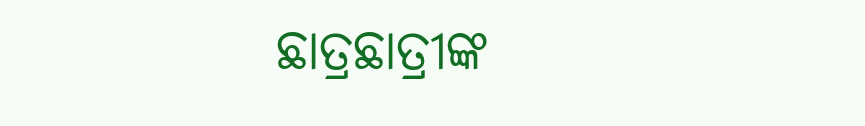ଛାତ୍ରଛାତ୍ରୀଙ୍କ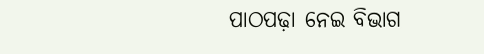ପାଠପଢ଼ା ନେଇ ବିଭାଗ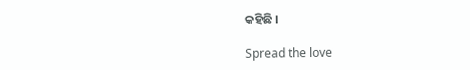କହିଛି ।

Spread the love